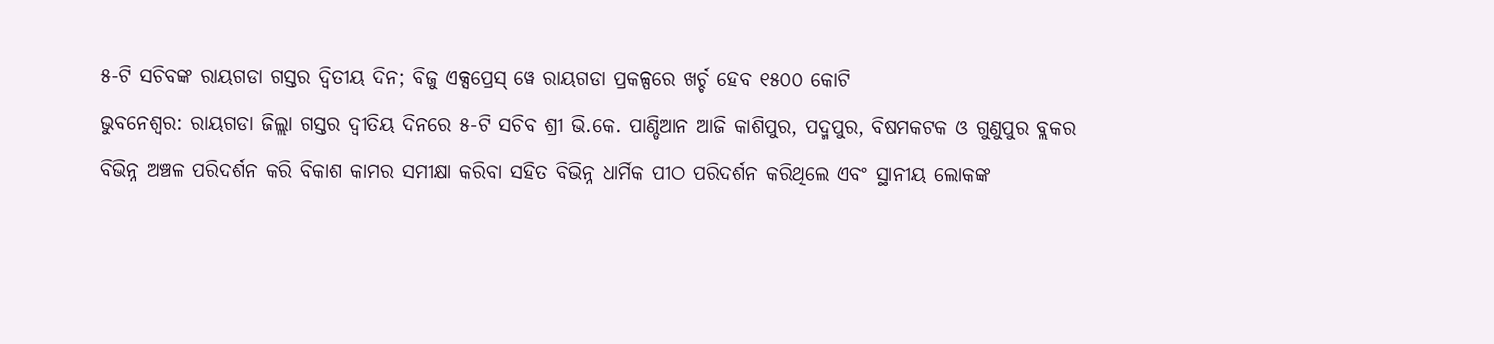୫-ଟି ସଚିବଙ୍କ ରାୟଗଡା ଗସ୍ତର ଦ୍ୱିତୀୟ ଦିନ; ବିଜୁ ଏକ୍ସପ୍ରେସ୍ ୱେ ରାୟଗଡା ପ୍ରକଳ୍ପରେ ଖର୍ଚ୍ଚ ହେବ ୧୫୦୦ କୋଟି
ଭୁବନେଶ୍ୱର: ରାୟଗଡା ଜିଲ୍ଲା ଗସ୍ତର ଦ୍ୱୀତିୟ ଦିନରେ ୫-ଟି ସଚିବ ଶ୍ରୀ ଭି.କେ. ପାଣ୍ଡିଆନ ଆଜି କାଶିପୁର, ପଦ୍ମପୁର, ବିଷମକଟକ ଓ ଗୁଣୁପୁର ବ୍ଲକର ବିଭିନ୍ନ ଅଞ୍ଚଳ ପରିଦର୍ଶନ କରି ବିକାଶ କାମର ସମୀକ୍ଷା କରିବା ସହିତ ବିଭିନ୍ନ ଧାର୍ମିକ ପୀଠ ପରିଦର୍ଶନ କରିଥିଲେ ଏବଂ ସ୍ଥାନୀୟ ଲୋକଙ୍କ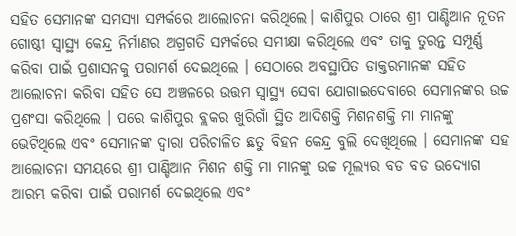ସହିତ ସେମାନଙ୍କ ସମସ୍ୟା ସମ୍ପର୍କରେ ଆଲୋଚନା କରିଥିଲେ। କାଶିପୁର ଠାରେ ଶ୍ରୀ ପାଣ୍ଡିଆନ ନୂତନ ଗୋଷ୍ଠୀ ସ୍ୱାସ୍ଥ୍ୟ କେନ୍ଦ୍ର ନିର୍ମାଣର ଅଗ୍ରଗତି ସମ୍ପର୍କରେ ସମୀକ୍ଷା କରିଥିଲେ ଏବଂ ତାକୁ ତୁରନ୍ତ ସମ୍ପୂର୍ଣ୍ଣ କରିବା ପାଇଁ ପ୍ରଶାସନକୁ ପରାମର୍ଶ ଦେଇଥିଲେ । ସେଠାରେ ଅବସ୍ଥାପିତ ଡାକ୍ତରମାନଙ୍କ ସହିତ ଆଲୋଚନା କରିବା ସହିତ ସେ ଅଞ୍ଚଳରେ ଉତ୍ତମ ସ୍ୱାସ୍ଥ୍ୟ ସେବା ଯୋଗାଇଦେବାରେ ସେମାନଙ୍କର ଉଚ୍ଚ ପ୍ରଶଂସା କରିଥିଲେ । ପରେ କାଶିପୁର ବ୍ଲକର ଖୁରିଗାଁ ସ୍ଥିତ ଆଦିଶକ୍ତି ମିଶନଶକ୍ତି ମା ମାନଙ୍କୁ ଭେଟିଥିଲେ ଏବଂ ସେମାନଙ୍କ ଦ୍ୱାରା ପରିଚାଳିତ ଛତୁ ବିହନ କେନ୍ଦ୍ର ବୁଲି ଦେଖିଥିଲେ । ସେମାନଙ୍କ ସହ ଆଲୋଚନା ସମୟରେ ଶ୍ରୀ ପାଣ୍ଡିଆନ ମିଶନ ଶକ୍ତି ମା ମାନଙ୍କୁ ଉଚ୍ଚ ମୂଲ୍ୟର ବଡ ବଡ ଉଦ୍ୟୋଗ ଆରମ୍ଭ କରିବା ପାଇଁ ପରାମର୍ଶ ଦେଇଥିଲେ ଏବଂ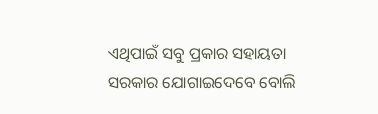ଏଥିପାଇଁ ସବୁ ପ୍ରକାର ସହାୟତା ସରକାର ଯୋଗାଇଦେବେ ବୋଲି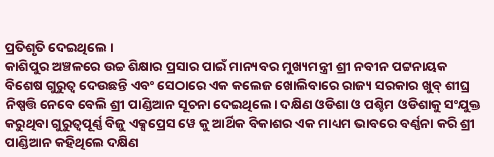ପ୍ରତିଶୃତି ଦେଇଥିଲେ ।
କାଶିପୁର ଅଞ୍ଚଳରେ ଉଚ୍ଚ ଶିକ୍ଷାର ପ୍ରସାର ପାଇଁ ମାନ୍ୟବର ମୁଖ୍ୟମନ୍ତ୍ରୀ ଶ୍ରୀ ନବୀନ ପଟ୍ଟନାୟକ ବିଶେଷ ଗୁରୁତ୍ୱ ଦେଉଛନ୍ତି ଏବଂ ସେଠାରେ ଏକ କଲେଜ ଖୋଲିବାରେ ରାଜ୍ୟ ସରକାର ଖୁବ୍ ଶୀଘ୍ର ନିଷ୍ପତ୍ତି ନେବେ ବେଲି ଶ୍ରୀ ପାଣ୍ଡିଆନ ସୂଚନା ଦେଇଥିଲେ। ଦକ୍ଷିଣ ଓଡିଶା ଓ ପଶ୍ଚିମ ଓଡିଶାକୁ ସଂଯୁକ୍ତ କରୁଥିବା ଗୁରୁତ୍ୱପୂର୍ଣ୍ଣ ବିଜୁ ଏକ୍ସପ୍ରେସ ୱେ କୁ ଆର୍ଥିକ ବିକାଶର ଏକ ମାଧ୍ୟମ ଭାବରେ ବର୍ଣ୍ଣନା କରି ଶ୍ରୀ ପାଣ୍ଡିଆନ କହିଥିଲେ ଦକ୍ଷିଣ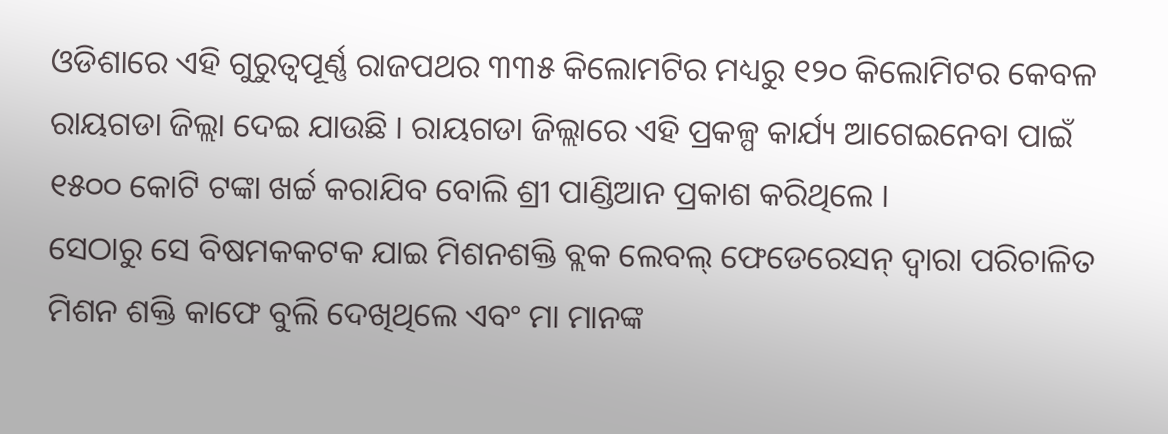ଓଡିଶାରେ ଏହି ଗୁରୁତ୍ୱପୂର୍ଣ୍ଣ ରାଜପଥର ୩୩୫ କିଲୋମଟିର ମଧ୍ୟରୁ ୧୨୦ କିଲୋମିଟର କେବଳ ରାୟଗଡା ଜିଲ୍ଲା ଦେଇ ଯାଉଛି । ରାୟଗଡା ଜିଲ୍ଲାରେ ଏହି ପ୍ରକଳ୍ପ କାର୍ଯ୍ୟ ଆଗେଇନେବା ପାଇଁ ୧୫୦୦ କୋଟି ଟଙ୍କା ଖର୍ଚ୍ଚ କରାଯିବ ବୋଲି ଶ୍ରୀ ପାଣ୍ଡିଆନ ପ୍ରକାଶ କରିଥିଲେ ।
ସେଠାରୁ ସେ ବିଷମକକଟକ ଯାଇ ମିଶନଶକ୍ତି ବ୍ଲକ ଲେବଲ୍ ଫେଡେରେସନ୍ ଦ୍ୱାରା ପରିଚାଳିତ ମିଶନ ଶକ୍ତି କାଫେ ବୁଲି ଦେଖିଥିଲେ ଏବଂ ମା ମାନଙ୍କ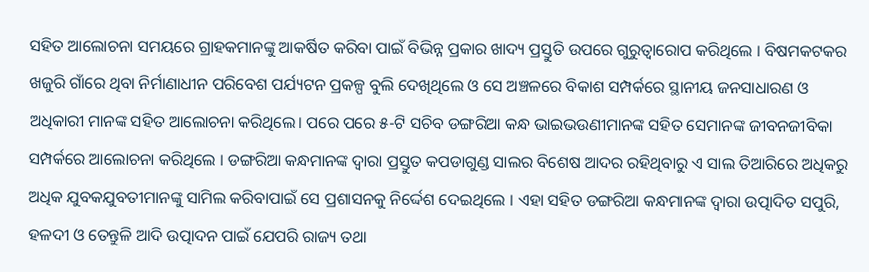ସହିତ ଆଲୋଚନା ସମୟରେ ଗ୍ରାହକମାନଙ୍କୁ ଆକର୍ଷିତ କରିବା ପାଇଁ ବିଭିନ୍ନ ପ୍ରକାର ଖାଦ୍ୟ ପ୍ରସ୍ତୁତି ଉପରେ ଗୁରୁତ୍ୱାରୋପ କରିଥିଲେ । ବିଷମକଟକର ଖଜୁରି ଗାଁରେ ଥିବା ନିର୍ମାଣାଧୀନ ପରିବେଶ ପର୍ଯ୍ୟଟନ ପ୍ରକଳ୍ପ ବୁଲି ଦେଖିଥିଲେ ଓ ସେ ଅଞ୍ଚଳରେ ବିକାଶ ସମ୍ପର୍କରେ ସ୍ଥାନୀୟ ଜନସାଧାରଣ ଓ ଅଧିକାରୀ ମାନଙ୍କ ସହିତ ଆଲୋଚନା କରିଥିଲେ। ପରେ ପରେ ୫-ଟି ସଚିବ ଡଙ୍ଗରିଆ କନ୍ଧ ଭାଇଭଉଣୀମାନଙ୍କ ସହିତ ସେମାନଙ୍କ ଜୀବନଜୀବିକା ସମ୍ପର୍କରେ ଆଲୋଚନା କରିଥିଲେ । ଡଙ୍ଗରିଆ କନ୍ଧମାନଙ୍କ ଦ୍ୱାରା ପ୍ରସ୍ତୁତ କପଡାଗୁଣ୍ଡ ସାଲର ବିଶେଷ ଆଦର ରହିଥିବାରୁ ଏ ସାଲ ତିଆରିରେ ଅଧିକରୁ ଅଧିକ ଯୁବକଯୁବତୀମାନଙ୍କୁ ସାମିଲ କରିବାପାଇଁ ସେ ପ୍ରଶାସନକୁ ନିର୍ଦ୍ଦେଶ ଦେଇଥିଲେ । ଏହା ସହିତ ଡଙ୍ଗରିଆ କନ୍ଧମାନଙ୍କ ଦ୍ୱାରା ଉତ୍ପାଦିତ ସପୁରି, ହଳଦୀ ଓ ତେନ୍ତୁଳି ଆଦି ଉତ୍ପାଦନ ପାଇଁ ଯେପରି ରାଜ୍ୟ ତଥା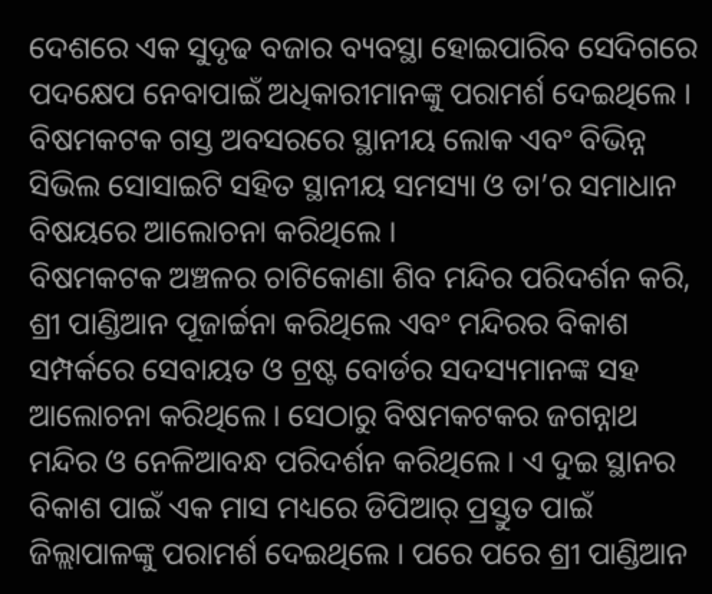ଦେଶରେ ଏକ ସୁଦୃଢ ବଜାର ବ୍ୟବସ୍ଥା ହୋଇପାରିବ ସେଦିଗରେ ପଦକ୍ଷେପ ନେବାପାଇଁ ଅଧିକାରୀମାନଙ୍କୁ ପରାମର୍ଶ ଦେଇଥିଲେ । ବିଷମକଟକ ଗସ୍ତ ଅବସରରେ ସ୍ଥାନୀୟ ଲୋକ ଏବଂ ବିଭିନ୍ନ ସିଭିଲ ସୋସାଇଟି ସହିତ ସ୍ଥାନୀୟ ସମସ୍ୟା ଓ ତା’ର ସମାଧାନ ବିଷୟରେ ଆଲୋଚନା କରିଥିଲେ ।
ବିଷମକଟକ ଅଞ୍ଚଳର ଚାଟିକୋଣା ଶିବ ମନ୍ଦିର ପରିଦର୍ଶନ କରି, ଶ୍ରୀ ପାଣ୍ଡିଆନ ପୂଜାର୍ଚ୍ଚନା କରିଥିଲେ ଏବଂ ମନ୍ଦିରର ବିକାଶ ସମ୍ପର୍କରେ ସେବାୟତ ଓ ଟ୍ରଷ୍ଟ ବୋର୍ଡର ସଦସ୍ୟମାନଙ୍କ ସହ ଆଲୋଚନା କରିଥିଲେ । ସେଠାରୁ ବିଷମକଟକର ଜଗନ୍ନାଥ ମନ୍ଦିର ଓ ନେଳିଆବନ୍ଧ ପରିଦର୍ଶନ କରିଥିଲେ । ଏ ଦୁଇ ସ୍ଥାନର ବିକାଶ ପାଇଁ ଏକ ମାସ ମଧ୍ୟରେ ଡିପିଆର୍ ପ୍ରସ୍ତୁତ ପାଇଁ ଜିଲ୍ଲାପାଳଙ୍କୁ ପରାମର୍ଶ ଦେଇଥିଲେ । ପରେ ପରେ ଶ୍ରୀ ପାଣ୍ଡିଆନ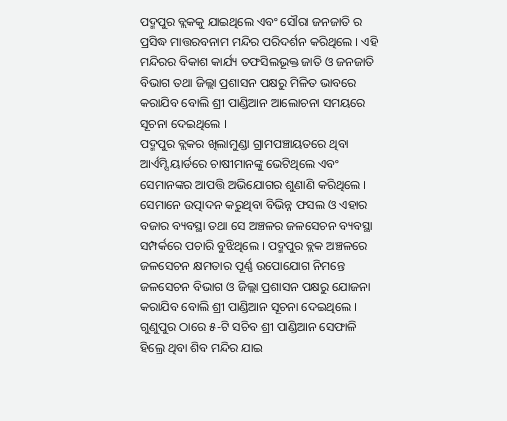ପଦ୍ମପୁର ବ୍ଲକକୁ ଯାଇଥିଲେ ଏବଂ ସୌରା ଜନଜାତି ର ପ୍ରସିଦ୍ଧ ମାତ୍ତରବନାମ ମନ୍ଦିର ପରିଦର୍ଶନ କରିଥିଲେ । ଏହି ମନ୍ଦିରର ବିକାଶ କାର୍ଯ୍ୟ ତଫସିଲଭୂକ୍ତ ଜାତି ଓ ଜନଜାତି ବିଭାଗ ତଥା ଜିଲ୍ଲା ପ୍ରଶାସନ ପକ୍ଷରୁ ମିଳିତ ଭାବରେ କରାଯିବ ବୋଲି ଶ୍ରୀ ପାଣ୍ଡିଆନ ଆଲୋଚନା ସମୟରେ ସୂଚନା ଦେଇଥିଲେ ।
ପଦ୍ମପୁର ବ୍ଲକର ଖିଲାମୁଣ୍ଡା ଗ୍ରାମପଞ୍ଚାୟତରେ ଥିବା ଆର୍ଏମ୍ସି ୟାର୍ଡରେ ଚାଷୀମାନଙ୍କୁ ଭେଟିଥିଲେ ଏବଂ ସେମାନଙ୍କର ଆପତ୍ତି ଅଭିଯୋଗର ଶୁଣାଣି କରିଥିଲେ । ସେମାନେ ଉତ୍ପାଦନ କରୁଥିବା ବିଭିନ୍ନ ଫସଲ ଓ ଏହାର ବଜାର ବ୍ୟବସ୍ଥା ତଥା ସେ ଅଞ୍ଚଳର ଜଳସେଚନ ବ୍ୟବସ୍ଥା ସମ୍ପର୍କରେ ପଚାରି ବୁଝିଥିଲେ । ପଦ୍ମପୁର ବ୍ଲକ ଅଞ୍ଚଳରେ ଜଳସେଚନ କ୍ଷମତାର ପୂର୍ଣ୍ଣ ଉପୋଯୋଗ ନିମନ୍ତେ ଜଳସେଚନ ବିଭାଗ ଓ ଜିଲ୍ଲା ପ୍ରଶାସନ ପକ୍ଷରୁ ଯୋଜନା କରାଯିବ ବୋଲି ଶ୍ରୀ ପାଣ୍ଡିଆନ ସୂଚନା ଦେଇଥିଲେ ।
ଗୁଣୁପୁର ଠାରେ ୫-ଟି ସଚିବ ଶ୍ରୀ ପାଣ୍ଡିଆନ ସେଫାଳି ହିଲ୍ରେ ଥିବା ଶିବ ମନ୍ଦିର ଯାଇ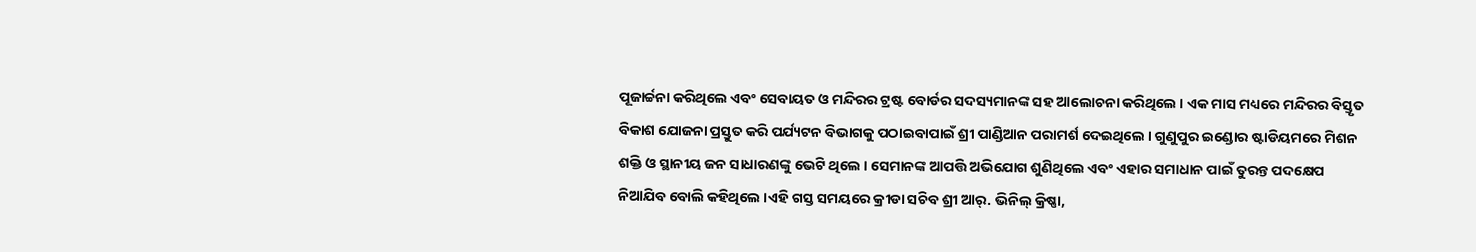ପୂଜାର୍ଚ୍ଚନା କରିଥିଲେ ଏବଂ ସେବାୟତ ଓ ମନ୍ଦିରର ଟ୍ରଷ୍ଟ ବୋର୍ଡର ସଦସ୍ୟମାନଙ୍କ ସହ ଆଲୋଚନା କରିଥିଲେ । ଏକ ମାସ ମଧ୍ୟରେ ମନ୍ଦିରର ବିସ୍ତୃତ ବିକାଶ ଯୋଜନା ପ୍ରସ୍ତୁତ କରି ପର୍ଯ୍ୟଟନ ବିଭାଗକୁ ପଠାଇବାପାଇଁ ଶ୍ରୀ ପାଣ୍ଡିଆନ ପରାମର୍ଶ ଦେଇଥିଲେ । ଗୁଣୁପୁର ଇଣ୍ଡୋର ଷ୍ଟାଡିୟମରେ ମିଶନ ଶକ୍ତି ଓ ସ୍ଥାନୀୟ ଜନ ସାଧାରଣଙ୍କୁ ଭେଟି ଥିଲେ । ସେମାନଙ୍କ ଆପତ୍ତି ଅଭିଯୋଗ ଶୁଣିଥିଲେ ଏବଂ ଏହାର ସମାଧାନ ପାଇଁ ତୁରନ୍ତ ପଦକ୍ଷେପ ନିଆଯିବ ବୋଲି କହିଥିଲେ ।ଏହି ଗସ୍ତ ସମୟରେ କ୍ରୀଡା ସଚିବ ଶ୍ରୀ ଆର୍. ଭିନିଲ୍ କ୍ରିଷ୍ଣା,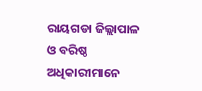ରାୟଗଡା ଜିଲ୍ଲାପାଳ ଓ ବରିଷ୍ଠ ଅଧିକାରୀମାନେ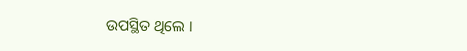ଉପସ୍ଥିତ ଥିଲେ ।